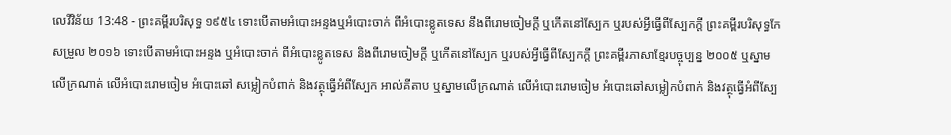លេវីវិន័យ 13:48 - ព្រះគម្ពីរបរិសុទ្ធ ១៩៥៤ ទោះបើតាមអំបោះអន្ទងឬអំបោះចាក់ ពីអំបោះខ្លូតទេស នឹងពីរោមចៀមក្តី ឬកើតនៅស្បែក ឬរបស់អ្វីធ្វើពីស្បែកក្តី ព្រះគម្ពីរបរិសុទ្ធកែសម្រួល ២០១៦ ទោះបើតាមអំបោះអន្ទង ឬអំបោះចាក់ ពីអំបោះខ្លូតទេស និងពីរោមចៀមក្តី ឬកើតនៅស្បែក ឬរបស់អ្វីធ្វើពីស្បែកក្តី ព្រះគម្ពីរភាសាខ្មែរបច្ចុប្បន្ន ២០០៥ ឬស្នាមលើក្រណាត់ លើអំបោះរោមចៀម អំបោះឆៅ សម្លៀកបំពាក់ និងវត្ថុធ្វើអំពីស្បែក អាល់គីតាប ឬស្នាមលើក្រណាត់ លើអំបោះរោមចៀម អំបោះឆៅសម្លៀកបំពាក់ និងវត្ថុធ្វើអំពីស្បែ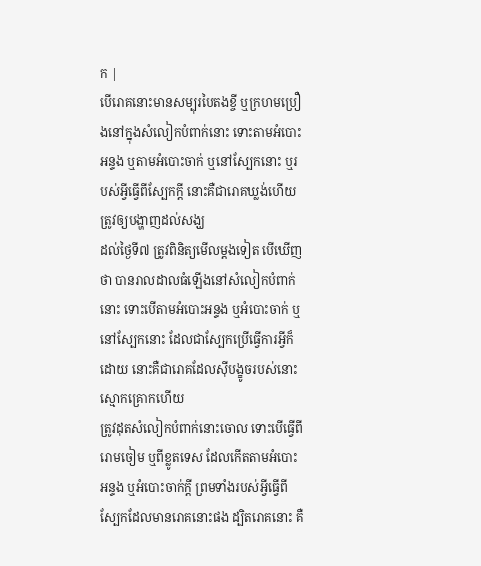ក |
បើរោគនោះមានសម្បុរបៃតងខ្ចី ឬក្រហមប្រឿងនៅក្នុងសំលៀកបំពាក់នោះ ទោះតាមអំបោះអន្ទង ឬតាមអំបោះចាក់ ឬនៅស្បែកនោះ ឬរបស់អ្វីធ្វើពីស្បែកក្តី នោះគឺជារោគឃ្លង់ហើយ ត្រូវឲ្យបង្ហាញដល់សង្ឃ
ដល់ថ្ងៃទី៧ ត្រូវពិនិត្យមើលម្តងទៀត បើឃើញថា បានរាលដាលធំឡើងនៅសំលៀកបំពាក់នោះ ទោះបើតាមអំបោះអន្ទង ឬអំបោះចាក់ ឬនៅស្បែកនោះ ដែលជាស្បែកប្រើធ្វើការអ្វីក៏ដោយ នោះគឺជារោគដែលស៊ីបង្ខូចរបស់នោះស្មោកគ្រោកហើយ
ត្រូវដុតសំលៀកបំពាក់នោះចោល ទោះបើធ្វើពីរោមចៀម ឬពីខ្លូតទេស ដែលកើតតាមអំបោះអន្ទង ឬអំបោះចាក់ក្តី ព្រមទាំងរបស់អ្វីធ្វើពីស្បែកដែលមានរោគនោះផង ដ្បិតរោគនោះ គឺ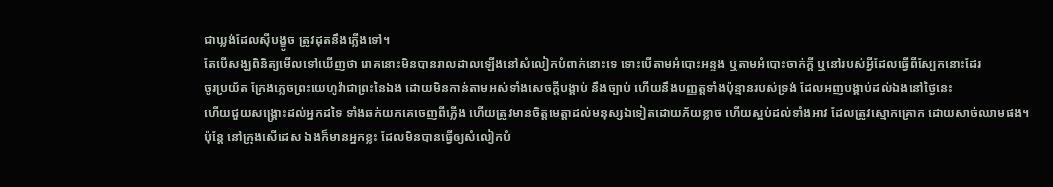ជាឃ្លង់ដែលស៊ីបង្ខូច ត្រូវដុតនឹងភ្លើងទៅ។
តែបើសង្ឃពិនិត្យមើលទៅឃើញថា រោគនោះមិនបានរាលដាលឡើងនៅសំលៀកបំពាក់នោះទេ ទោះបើតាមអំបោះអន្ទង ឬតាមអំបោះចាក់ក្តី ឬនៅរបស់អ្វីដែលធ្វើពីស្បែកនោះដែរ
ចូរប្រយ័ត ក្រែងភ្លេចព្រះយេហូវ៉ាជាព្រះនៃឯង ដោយមិនកាន់តាមអស់ទាំងសេចក្ដីបង្គាប់ នឹងច្បាប់ ហើយនឹងបញ្ញត្តទាំងប៉ុន្មានរបស់ទ្រង់ ដែលអញបង្គាប់ដល់ឯងនៅថ្ងៃនេះ
ហើយជួយសង្គ្រោះដល់អ្នកដទៃ ទាំងឆក់យកគេចេញពីភ្លើង ហើយត្រូវមានចិត្តមេត្តាដល់មនុស្សឯទៀតដោយភ័យខ្លាច ហើយស្អប់ដល់ទាំងអាវ ដែលត្រូវស្មោកគ្រោក ដោយសាច់ឈាមផង។
ប៉ុន្តែ នៅក្រុងសើដេស ឯងក៏មានអ្នកខ្លះ ដែលមិនបានធ្វើឲ្យសំលៀកបំ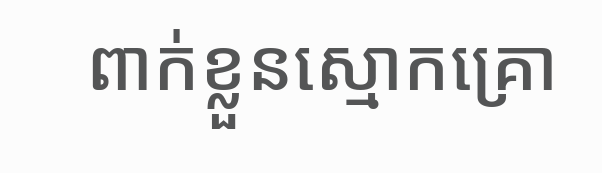ពាក់ខ្លួនស្មោកគ្រោ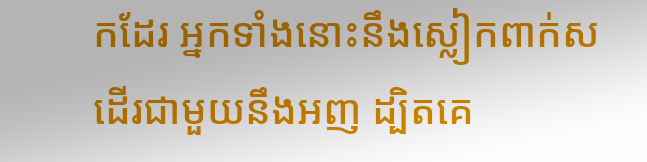កដែរ អ្នកទាំងនោះនឹងស្លៀកពាក់ស ដើរជាមួយនឹងអញ ដ្បិតគេ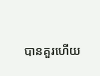បានគួរហើយ